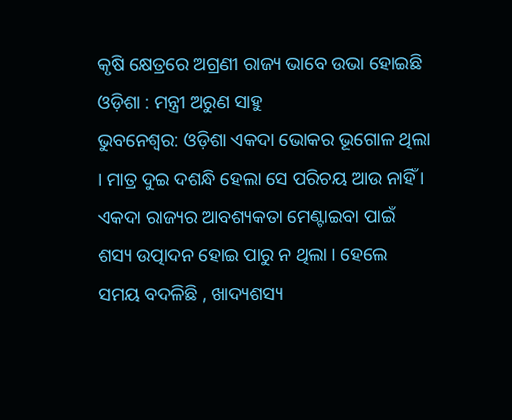କୃଷି କ୍ଷେତ୍ରରେ ଅଗ୍ରଣୀ ରାଜ୍ୟ ଭାବେ ଉଭା ହୋଇଛି ଓଡ଼ିଶା : ମନ୍ତ୍ରୀ ଅରୁଣ ସାହୁ
ଭୁବନେଶ୍ୱର: ଓଡ଼ିଶା ଏକଦା ଭୋକର ଭୂଗୋଳ ଥିଲା । ମାତ୍ର ଦୁଇ ଦଶନ୍ଧି ହେଲା ସେ ପରିଚୟ ଆଉ ନାହିଁ । ଏକଦା ରାଜ୍ୟର ଆବଶ୍ୟକତା ମେଣ୍ଟାଇବା ପାଇଁ ଶସ୍ୟ ଉତ୍ପାଦନ ହୋଇ ପାରୁ ନ ଥିଲା । ହେଲେ ସମୟ ବଦଳିଛି , ଖାଦ୍ୟଶସ୍ୟ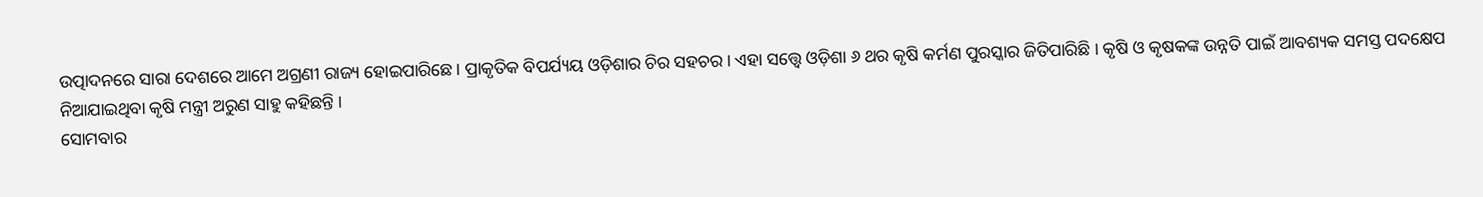ଉତ୍ପାଦନରେ ସାରା ଦେଶରେ ଆମେ ଅଗ୍ରଣୀ ରାଜ୍ୟ ହୋଇପାରିଛେ । ପ୍ରାକୃତିକ ବିପର୍ଯ୍ୟୟ ଓଡ଼ିଶାର ଚିର ସହଚର । ଏହା ସତ୍ତ୍ୱେ ଓଡ଼ିଶା ୬ ଥର କୃଷି କର୍ମଣ ପୁରସ୍କାର ଜିତିପାରିଛି । କୃଷି ଓ କୃଷକଙ୍କ ଉନ୍ନତି ପାଇଁ ଆବଶ୍ୟକ ସମସ୍ତ ପଦକ୍ଷେପ ନିଆଯାଇଥିବା କୃଷି ମନ୍ତ୍ରୀ ଅରୁଣ ସାହୁ କହିଛନ୍ତି ।
ସୋମବାର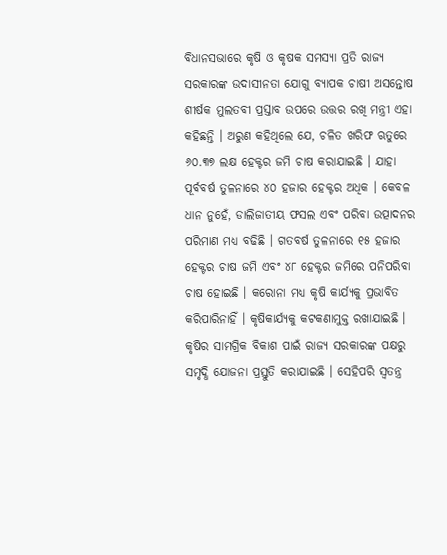ବିଧାନସଭାରେ କୃଷି ଓ କୃଷକ ସମସ୍ୟା ପ୍ରତି ରାଜ୍ୟ ସରକାରଙ୍କ ଉଦାସୀନତା ଯୋଗୁ ବ୍ୟାପକ ଚାଷୀ ଅସନ୍ତୋଷ ଶୀର୍ଷକ ମୁଲତବୀ ପ୍ରସ୍ତାବ ଉପରେ ଉତ୍ତର ରଖି ମନ୍ତ୍ରୀ ଏହା କହିଛନ୍ତି । ଅରୁଣ କହିଥିଲେ ଯେ, ଚଳିତ ଖରିଫ ଋତୁରେ ୬୦.୩୭ ଲକ୍ଷ ହେକ୍ଟର ଜମି ଚାଷ କରାଯାଇଛି । ଯାହା ପୂର୍ବବର୍ଷ ତୁଳନାରେ ୪୦ ହଜାର ହେକ୍ଟର ଅଧିକ । କେବଳ ଧାନ ନୁହେଁ, ଡାଲିଜାତୀୟ ଫସଲ ଏବଂ ପରିବା ଉତ୍ପାଦନର ପରିମାଣ ମଧ୍ୟ ବଢିଛି । ଗତବର୍ଷ ତୁଳନାରେ ୧୫ ହଜାର ହେକ୍ଟର ଚାଷ ଜମି ଏବଂ ୪୮ ହେକ୍ଟର ଜମିରେ ପନିପରିବା ଚାଷ ହୋଇଛି । କରୋନା ମଧ୍ୟ କୃଷି କାର୍ଯ୍ୟକୁ ପ୍ରଭାବିତ କରିପାରିନାହିଁ । କୃଷିକାର୍ଯ୍ୟକୁ କଟକଣାମୁକ୍ତ ରଖାଯାଇଛି । କୃଷିର ସାମଗ୍ରିକ ବିକାଶ ପାଇଁ ରାଜ୍ୟ ସରକାରଙ୍କ ପକ୍ଷରୁ ସମୃଦ୍ଧି ଯୋଜନା ପ୍ରସ୍ତୁତି କରାଯାଇଛି । ସେହିପରି ସ୍ୱତନ୍ତ୍ର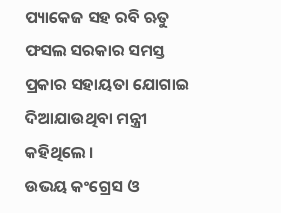ପ୍ୟାକେଜ ସହ ରବି ଋତୁ ଫସଲ ସରକାର ସମସ୍ତ ପ୍ରକାର ସହାୟତା ଯୋଗାଇ ଦିଆଯାଉଥିବା ମନ୍ତ୍ରୀ କହିଥିଲେ ।
ଉଭୟ କଂଗ୍ରେସ ଓ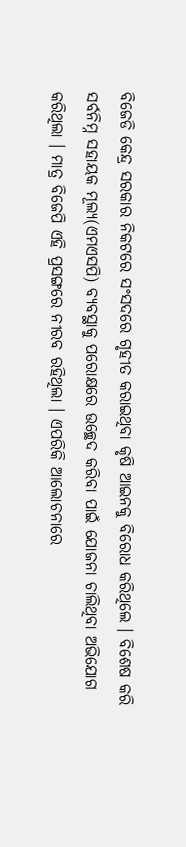ବିଜେଡି କେନ୍ଦ୍ର ସରକାର ନିକଟରେ ସଂସଦରେ ଗୃହୀତ କରାଇଥିବା କୃଷି ଆଇନକୁ ବିରୋଧ କରିଥିଲେ । ବିଶେଷ କରି ସର୍ବନିମ୍ନ ସହାୟକ ମୂଲ୍ୟ(ଏମଏସପି) ବ୍ୟବସ୍ଥାକୁ ପରୋକ୍ଷରେ ଉଚ୍ଛେଦ କରିବା ପାଇଁ ଯୋଜନା ଚାଲିଥିବା ଅଭିଯୋଗ କରିଥିଲା । ମାତ୍ର ବିଜେପି ଏହି ପ୍ରସଙ୍ଗରେ ନୀରବ ରହିଥିଲା । ଏପରିକି ଆଲୋଚନାରେ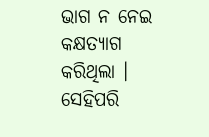ଭାଗ ନ ନେଇ କକ୍ଷତ୍ୟାଗ କରିଥିଲା । ସେହିପରି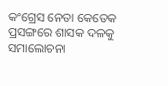କଂଗ୍ରେସ ନେତା କେତେକ ପ୍ରସଙ୍ଗରେ ଶାସକ ଦଳକୁ ସମାଲୋଚନା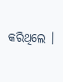କରିଥିଲେ ।